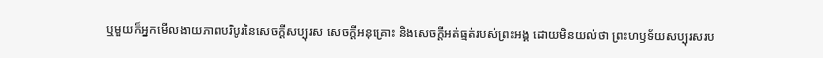ឬមួយក៏អ្នកមើលងាយភាពបរិបូរនៃសេចក្ដីសប្បុរស សេចក្ដីអនុគ្រោះ និងសេចក្ដីអត់ធ្មត់របស់ព្រះអង្គ ដោយមិនយល់ថា ព្រះហឫទ័យសប្បុរសរប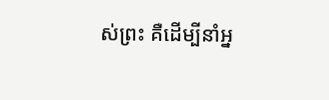ស់ព្រះ គឺដើម្បីនាំអ្ន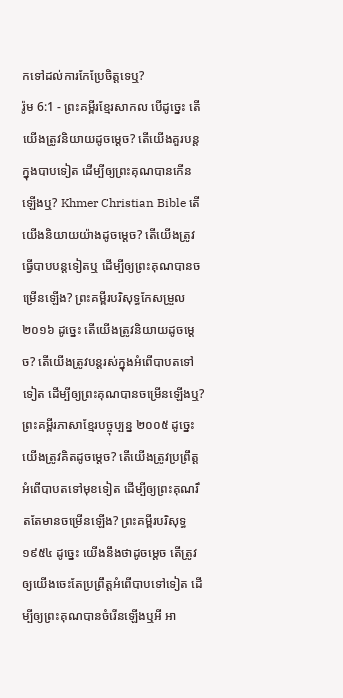កទៅដល់ការកែប្រែចិត្តទេឬ?
រ៉ូម 6:1 - ព្រះគម្ពីរខ្មែរសាកល បើដូច្នេះ តើយើងត្រូវនិយាយដូចម្ដេច? តើយើងគួរបន្តក្នុងបាបទៀត ដើម្បីឲ្យព្រះគុណបានកើនឡើងឬ? Khmer Christian Bible តើយើងនិយាយយ៉ាងដូចម្ដេច? តើយើងត្រូវធ្វើបាបបន្ដទៀតឬ ដើម្បីឲ្យព្រះគុណបានចម្រើនឡើង? ព្រះគម្ពីរបរិសុទ្ធកែសម្រួល ២០១៦ ដូច្នេះ តើយើងត្រូវនិយាយដូចម្តេច? តើយើងត្រូវបន្តរស់ក្នុងអំពើបាបតទៅទៀត ដើម្បីឲ្យព្រះគុណបានចម្រើនឡើងឬ? ព្រះគម្ពីរភាសាខ្មែរបច្ចុប្បន្ន ២០០៥ ដូច្នេះ យើងត្រូវគិតដូចម្ដេច? តើយើងត្រូវប្រព្រឹត្តអំពើបាបតទៅមុខទៀត ដើម្បីឲ្យព្រះគុណរឹតតែមានចម្រើនឡើង? ព្រះគម្ពីរបរិសុទ្ធ ១៩៥៤ ដូច្នេះ យើងនឹងថាដូចម្តេច តើត្រូវឲ្យយើងចេះតែប្រព្រឹត្តអំពើបាបទៅទៀត ដើម្បីឲ្យព្រះគុណបានចំរើនឡើងឬអី អា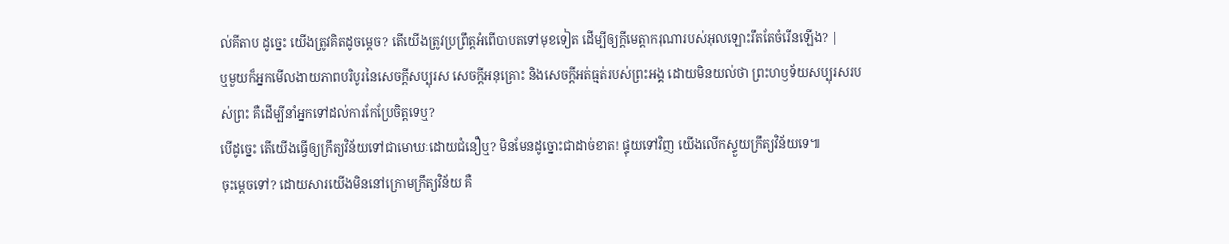ល់គីតាប ដូច្នេះ យើងត្រូវគិតដូចម្ដេច? តើយើងត្រូវប្រព្រឹត្ដអំពើបាបតទៅមុខទៀត ដើម្បីឲ្យក្តីមេត្តាករុណារបស់អុលឡោះរឹតតែចំរើនឡើង? |
ឬមួយក៏អ្នកមើលងាយភាពបរិបូរនៃសេចក្ដីសប្បុរស សេចក្ដីអនុគ្រោះ និងសេចក្ដីអត់ធ្មត់របស់ព្រះអង្គ ដោយមិនយល់ថា ព្រះហឫទ័យសប្បុរសរបស់ព្រះ គឺដើម្បីនាំអ្នកទៅដល់ការកែប្រែចិត្តទេឬ?
បើដូច្នេះ តើយើងធ្វើឲ្យក្រឹត្យវិន័យទៅជាមោឃៈដោយជំនឿឬ? មិនមែនដូច្នោះជាដាច់ខាត! ផ្ទុយទៅវិញ យើងលើកស្ទួយក្រឹត្យវិន័យទេ៕
ចុះម្ដេចទៅ? ដោយសារយើងមិននៅក្រោមក្រឹត្យវិន័យ គឺ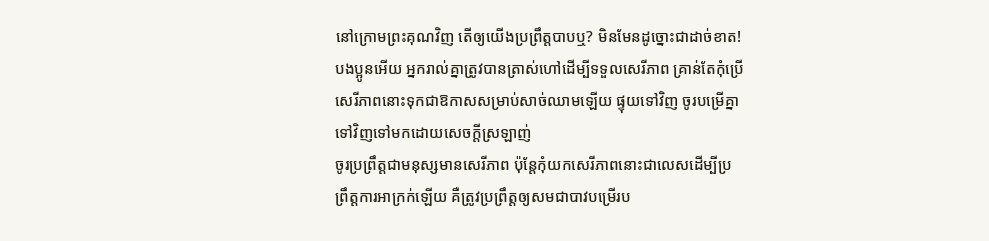នៅក្រោមព្រះគុណវិញ តើឲ្យយើងប្រព្រឹត្តបាបឬ? មិនមែនដូច្នោះជាដាច់ខាត!
បងប្អូនអើយ អ្នករាល់គ្នាត្រូវបានត្រាស់ហៅដើម្បីទទួលសេរីភាព គ្រាន់តែកុំប្រើសេរីភាពនោះទុកជាឱកាសសម្រាប់សាច់ឈាមឡើយ ផ្ទុយទៅវិញ ចូរបម្រើគ្នាទៅវិញទៅមកដោយសេចក្ដីស្រឡាញ់
ចូរប្រព្រឹត្តជាមនុស្សមានសេរីភាព ប៉ុន្តែកុំយកសេរីភាពនោះជាលេសដើម្បីប្រព្រឹត្តការអាក្រក់ឡើយ គឺត្រូវប្រព្រឹត្តឲ្យសមជាបាវបម្រើរប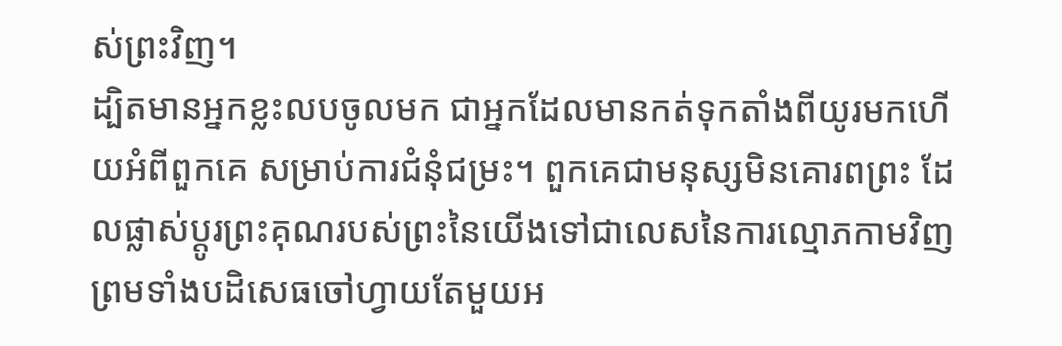ស់ព្រះវិញ។
ដ្បិតមានអ្នកខ្លះលបចូលមក ជាអ្នកដែលមានកត់ទុកតាំងពីយូរមកហើយអំពីពួកគេ សម្រាប់ការជំនុំជម្រះ។ ពួកគេជាមនុស្សមិនគោរពព្រះ ដែលផ្លាស់ប្ដូរព្រះគុណរបស់ព្រះនៃយើងទៅជាលេសនៃការល្មោភកាមវិញ ព្រមទាំងបដិសេធចៅហ្វាយតែមួយអ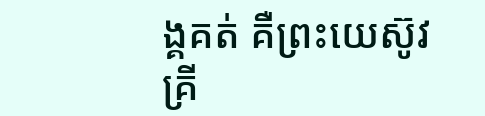ង្គគត់ គឺព្រះយេស៊ូវគ្រី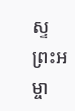ស្ទព្រះអម្ចា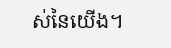ស់នៃយើង។